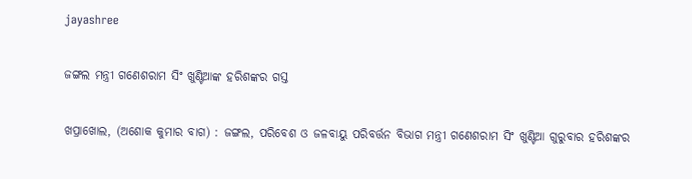jayashree

ଜଙ୍ଗଲ ମନ୍ତ୍ରୀ ଗଣେଶରାମ ସିଂ ଖୁଣ୍ଟିଆଙ୍କ ହରିଶଙ୍କର ଗସ୍ତ

ଖପ୍ରାଖୋଲ, (ଅଶୋକ କୁମାର ବାଗ) : ଜଙ୍ଗଲ, ପରିବେଶ ଓ ଜଳବାୟୁ ପରିବର୍ତ୍ତନ ବିଭାଗ ମନ୍ତ୍ରୀ ଗଣେଶରାମ ସିଂ ଖୁଣ୍ଟିଆ ଗୁରୁବାର ହରିଶଙ୍କର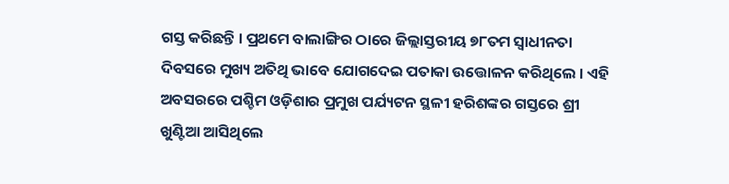ଗସ୍ତ କରିଛନ୍ତି । ପ୍ରଥମେ ବାଲାଙ୍ଗିର ଠାରେ ଜିଲ୍ଲାସ୍ତରୀୟ ୭୮ତମ ସ୍ୱାଧୀନତା ଦିବସରେ ମୁଖ୍ୟ ଅତିଥି ଭାବେ ଯୋଗଦେଇ ପତାକା ଉତ୍ତୋଳନ କରିଥିଲେ । ଏହି ଅବସରରେ ପଶ୍ଚିମ ଓଡ଼ିଶାର ପ୍ରମୁଖ ପର୍ଯ୍ୟଟନ ସ୍ଥଳୀ ହରିଶଙ୍କର ଗସ୍ତରେ ଶ୍ରୀ ଖୁଣ୍ଟିଆ ଆସିଥିଲେ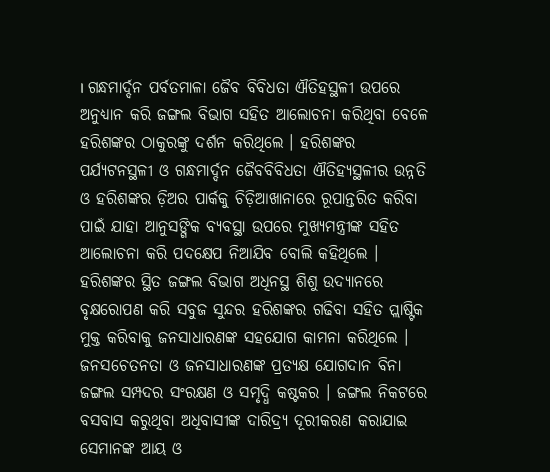। ଗନ୍ଧମାର୍ଦ୍ଦନ ପର୍ବତମାଳା ଜୈବ ବିବିଧତା ଐତିହସ୍ଥଳୀ ଉପରେ ଅନୁଧ୍ୟାନ କରି ଜଙ୍ଗଲ ବିଭାଗ ସହିତ ଆଲୋଚନା କରିଥିବା ବେଳେ ହରିଶଙ୍କର ଠାକୁରଙ୍କୁ ଦର୍ଶନ କରିଥିଲେ । ହରିଶଙ୍କର ପର୍ଯ୍ୟଟନସ୍ଥଳୀ ଓ ଗନ୍ଧମାର୍ଦ୍ଦନ ଜୈବବିବିଧତା ଐତିହ୍ୟସ୍ଥଳୀର ଉନ୍ନତି ଓ ହରିଶଙ୍କର ଡ଼ିଅର ପାର୍କକୁ ଚିଡ଼ିଆଖାନାରେ ରୂପାନ୍ତରିତ କରିବା ପାଇଁ ଯାହା ଆନୁସଙ୍ଗିକ ବ୍ୟବସ୍ଥା ଉପରେ ମୁଖ୍ୟମନ୍ତ୍ରୀଙ୍କ ସହିତ ଆଲୋଚନା କରି ପଦକ୍ଷେପ ନିଆଯିବ ବୋଲି କହିଥିଲେ । ହରିଶଙ୍କର ସ୍ଥିତ ଜଙ୍ଗଲ ବିଭାଗ ଅଧିନସ୍ଥ ଶିଶୁ ଉଦ୍ୟାନରେ ବୃକ୍ଷରୋପଣ କରି ସବୁଜ ସୁନ୍ଦର ହରିଶଙ୍କର ଗଢିବା ସହିତ ପ୍ଲାଷ୍ଟିକ ମୁକ୍ତ କରିବାକୁ ଜନସାଧାରଣଙ୍କ ସହଯୋଗ କାମନା କରିଥିଲେ । ଜନସଚେତନତା ଓ ଜନସାଧାରଣଙ୍କ ପ୍ରତ୍ୟକ୍ଷ ଯୋଗଦାନ ବିନା ଜଙ୍ଗଲ ସମ୍ପଦର ସଂରକ୍ଷଣ ଓ ସମୃଦ୍ଧି କଷ୍ଟକର । ଜଙ୍ଗଲ ନିକଟରେ ବସବାସ କରୁଥିବା ଅଧିବାସୀଙ୍କ ଦାରିଦ୍ର୍ୟ ଦୂରୀକରଣ କରାଯାଇ ସେମାନଙ୍କ ଆୟ ଓ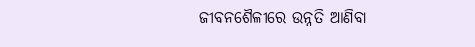ଜୀବନଶୈଳୀରେ ଉନ୍ନତି ଆଣିବା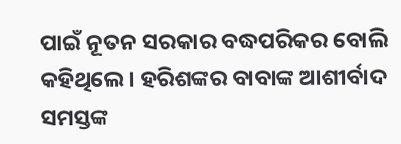ପାଇଁ ନୂତନ ସରକାର ବଦ୍ଧପରିକର ବୋଲି କହିଥିଲେ । ହରିଶଙ୍କର ବାବାଙ୍କ ଆଶୀର୍ବାଦ ସମସ୍ତଙ୍କ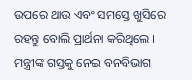ଉପରେ ଥାଉ ଏବଂ ସମସ୍ତେ ଖୁସିରେ ରହନ୍ତୁ ବୋଲି ପ୍ରାର୍ଥନା କରିଥିଲେ । ମନ୍ତ୍ରୀଙ୍କ ଗସ୍ତକୁ ନେଇ ବନବିଭାଗ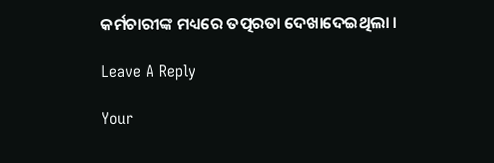କର୍ମଚାରୀଙ୍କ ମଧ୍ୟରେ ତତ୍ପରତା ଦେଖାଦେଇଥିଲା ।

Leave A Reply

Your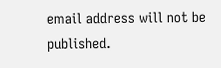email address will not be published.